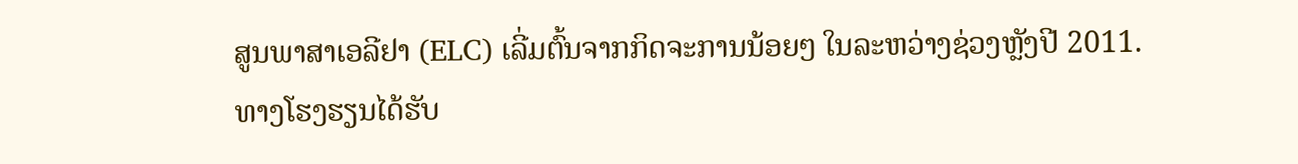ສູນພາສາເອລີຢາ (ELC) ເລີ່ມຕົ້ນຈາກກິດຈະການນ້ອຍໆ ໃນລະຫວ່າງຊ່ວງຫຼັງປີ 2011.
ທາງໂຮງຮຽນໄດ້ຮັບ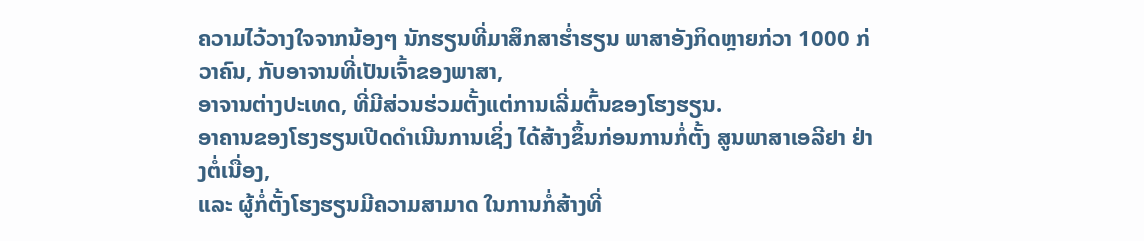ຄວາມໄວ້ວາງໃຈຈາກນ້ອງໆ ນັກຮຽນທີ່ມາສຶກສາຮໍ່າຮຽນ ພາສາອັງກິດຫຼາຍກ່ວາ 1000 ກ່ວາຄົນ, ກັບອາຈານທີ່ເປັນເຈົ້າຂອງພາສາ,
ອາຈານຕ່າງປະເທດ, ທີ່ມີສ່ວນຮ່ວມຕັ້ງແຕ່ການເລີ່ມຕົ້ນຂອງໂຮງຮຽນ.
ອາຄານຂອງໂຮງຮຽນເປີດດຳເນີນການເຊິ່ງ ໄດ້ສ້າງຂຶ້ນກ່ອນການກໍ່ຕັ້ງ ສູນພາສາເອລີຢາ ຢ່າງຕໍ່ເນື່ອງ,
ແລະ ຜູ້ກໍ່ຕັ້ງໂຮງຮຽນມີຄວາມສາມາດ ໃນການກໍ່ສ້າງທີ່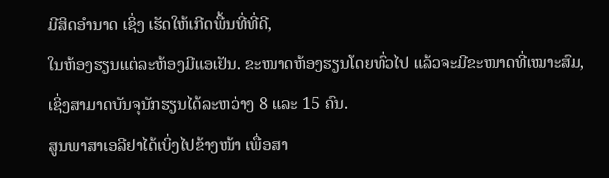ມີສິດອຳນາດ ເຊິ່ງ ເຮັດໃຫ້ເກີດພື້ນທີ່ທີ່ດີ,
ໃນຫ້ອງຮຽນແຕ່ລະຫ້ອງມີແອເຢັນ. ຂະໜາດຫ້ອງຮຽນໂດຍທົ່ວໄປ ແລ້ວຈະມີຂະໜາດທີ່ເໝາະສົມ,
ເຊິ່ງສາມາດບັນຈຸນັກຮຽນໄດ້ລະຫວ່າງ 8 ແລະ 15 ຄົນ.
ສູນພາສາເອລີຢາໄດ້ເບິ່ງໄປຂ້າງໜ້າ ເພື່ອສາ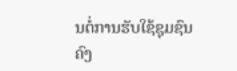ນຕໍ່ການຮັບໃຊ້ຊຸມຊົນຄົງ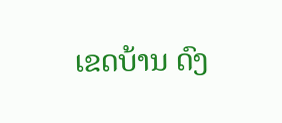ເຂດບ້ານ ດົງ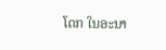ໂດກ ໃນອະນາ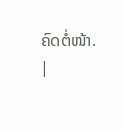ຄົດຕໍ່ໜ້າ.
|